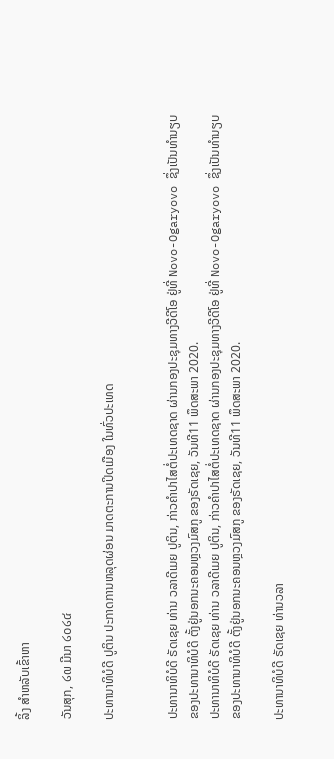ລິ້ງ ສຳຫລັບເຂົ້າຫາ

ວັນສຸກ, ໒໙ ມີນາ ໒໐໒໔

ປະທານາທິບໍດີ ປູຕິນ ປະກາດການຫລຸດຜ່ອນ ມາດຕະການປິດເມືອງ ໃນທົ່ວປະເທດ


ປະທານາທິບໍດີ ຣັດເຊຍ ທ່ານ ວລາດີເມຍ ປູຕິນ, ກ່າວຄຳປາໄສຕໍ່ປະເທດຊາດ ຜ່ານກອງປະຊຸມທາງວີດີໂອ ຢູ່ທີ່ Novo-Ogaryovo ຊຶ່ງເປັນທຳນຽບຂອງປະທານາທິບໍດີ ຕັ້ງຢູ່ນອກນະຄອນຫຼວງມົສກູ ຂອງຣັດເຊຍ, ວັນທີ11 ພຶດສະພາ 2020.
ປະທານາທິບໍດີ ຣັດເຊຍ ທ່ານ ວລາດີເມຍ ປູຕິນ, ກ່າວຄຳປາໄສຕໍ່ປະເທດຊາດ ຜ່ານກອງປະຊຸມທາງວີດີໂອ ຢູ່ທີ່ Novo-Ogaryovo ຊຶ່ງເປັນທຳນຽບຂອງປະທານາທິບໍດີ ຕັ້ງຢູ່ນອກນະຄອນຫຼວງມົສກູ ຂອງຣັດເຊຍ, ວັນທີ11 ພຶດສະພາ 2020.

ປະທານາທິບໍດີ ຣັດເຊຍ ທ່ານວລາ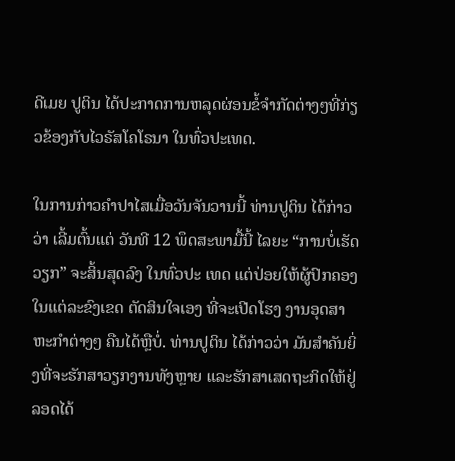ດີເມຍ ປູຕິນ ໄດ້ປະກາດການຫລຸດຜ່ອນຂໍ້ຈຳກັດຕ່າງໆທີ່ກ່ຽວຂ້ອງກັບໄວຣັສໂຄໂຣນາ ໃນທົ່ວປະເທດ.

ໃນການກ່າວຄຳປາໄສເມື່ອວັນຈັນວານນີ້ ທ່ານປູຕິນ ໄດ້ກ່າວວ່າ ເລີ້ມຕົ້ນແຕ່ ວັນທີ 12 ພຶດສະພາມື້ນີ້ ໄລຍະ “ການບໍ່ເຮັດວຽກ” ຈະສິ້ນສຸດລົງ ໃນທົ່ວປະ ເທດ ແຕ່ປ່ອຍໃຫ້ຜູ້ປົກຄອງໃນແຕ່ລະຂົງເຂດ ຕັດສິນໃຈເອງ ທີ່ຈະເປີດໂຮງ ງານອຸດສາຫະກຳຕ່າງໆ ຄືນໄດ້ຫຼືບໍ່. ທ່ານປູຕິນ ໄດ້ກ່າວວ່າ ມັນສຳຄັນຍິ່ງທີ່ຈະຮັກສາວຽກງານທັງຫຼາຍ ແລະຮັກສາເສດຖະກິດໃຫ້ຢູ່ລອດໄດ້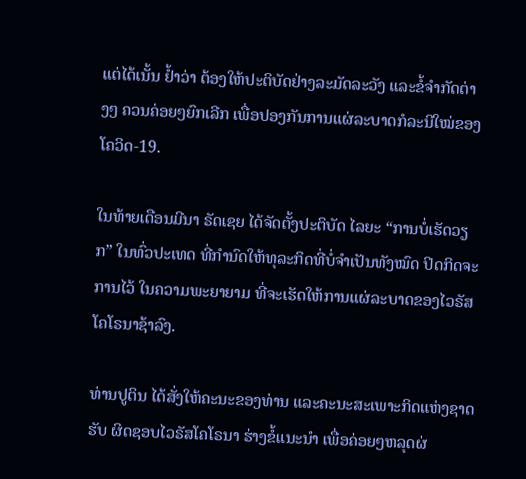ແຕ່ໄດ້ເນັ້ນ ຢ້ຳວ່າ ຕ້ອງໃຫ້ປະຕິບັດຢ່າງລະມັດລະວັງ ແລະຂໍ້ຈຳກັດຕ່າງໆ ຄວນຄ່ອຍໆຍົກເລີກ ເພື່ອປອງກັນການແຜ່ລະບາດກໍລະນີໃໝ່ຂອງໂຄວິດ-19.

ໃນທ້າຍເດືອນມີນາ ຣັດເຊຍ ໄດ້ຈັດຕັ້ງປະຕິບັດ ໄລຍະ “ການບໍ່ເຮັດວຽກ” ໃນທົ່ວປະເທດ ທີ່ກຳນົດໃຫ້ທຸລະກິດທີ່ບໍ່ຈຳເປັນທັງໝົດ ປິດກິດຈະການໄວ້ ໃນຄວາມພະຍາຍາມ ທີ່ຈະເຮັດໃຫ້ການແຜ່ລະບາດຂອງໄວຣັສໂຄໂຣນາຊ້າລົງ.

ທ່ານປູຕິນ ໄດ້ສັ່ງໃຫ້ຄະນະຂອງທ່ານ ແລະຄະນະສະເພາະກິດແຫ່ງຊາດ ຮັບ ຜິດຊອບໄວຣັສໂຄໂຣນາ ຮ່າງຂໍ້ແນະນຳ ເພື່ອຄ່ອຍໆຫລຸດຜ່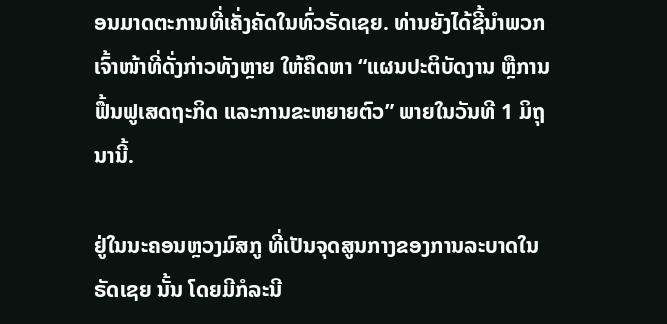ອນມາດຕະການທີ່ເຄັ່ງຄັດໃນທົ່ວຣັດເຊຍ. ທ່ານຍັງໄດ້ຊີ້ນຳພວກເຈົ້າໜ້າທີ່ດັ່ງກ່າວທັງຫຼາຍ ໃຫ້ຄຶດຫາ “ແຜນປະຕິບັດງານ ຫຼືການຟື້ນຟູເສດຖະກິດ ແລະການຂະຫຍາຍຕົວ” ພາຍໃນວັນທີ 1 ມິຖຸນານີ້.

ຢູ່ໃນນະຄອນຫຼວງມົສກູ ທີ່ເປັນຈຸດສູນກາງຂອງການລະບາດໃນຣັດເຊຍ ນັ້ນ ໂດຍມີກໍລະນີ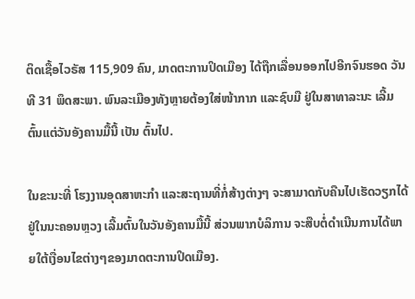ຕິດເຊື້ອໄວຣັສ 115,909 ຄົນ, ມາດຕະການປິດເມືອງ ໄດ້ຖືກເລື່ອນອອກໄປອີກຈົນຮອດ ວັນທີ 31 ພຶດສະພາ. ພົນລະເມືອງທັງຫຼາຍຕ້ອງໃສ່ໜ້າກາກ ແລະຊົບມື ຢູ່ໃນສາທາລະນະ ເລີ້ມຕົ້ນແຕ່ວັນອັງຄານມື້ນີ້ ເປັນ ຕົ້ນໄປ.

ໃນຂະນະທີ່ ໂຮງງານອຸດສາຫະກຳ ແລະສະຖານທີ່ກໍ່ສ້າງຕ່າງໆ ຈະສາມາດກັບຄືນໄປເຮັດວຽກໄດ້ ຢູ່ໃນນະຄອນຫຼວງ ເລີ້ມຕົ້ນໃນວັນອັງຄານມື້ນີ້ ສ່ວນພາກບໍລິການ ຈະສືບຕໍ່ດຳເນີນການໄດ້ພາຍໃຕ້ເງື່ອນໄຂຕ່າງໆຂອງມາດຕະການປິດເມືອງ.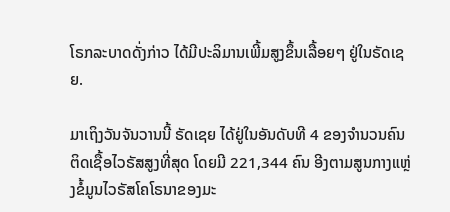ໂຣກລະບາດດັ່ງກ່າວ ໄດ້ມີປະລິມານເພີ້ມສູງຂຶ້ນເລື້ອຍໆ ຢູ່ໃນຣັດເຊຍ.

ມາເຖິງວັນຈັນວານນີ້ ຣັດເຊຍ ໄດ້ຢູ່ໃນອັນດັບທີ 4 ຂອງຈຳນວນຄົນຕິດເຊື້ອໄວຣັສສູງທີ່ສຸດ ໂດຍມີ 221,344 ຄົນ ອີງຕາມສູນກາງແຫຼ່ງຂໍ້ມູນໄວຣັສໂຄໂຣນາຂອງມະ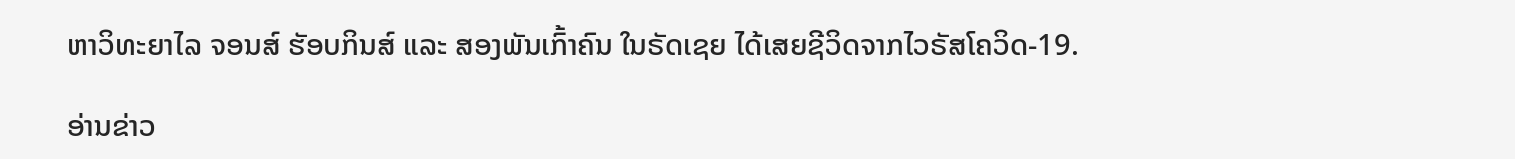ຫາວິທະຍາໄລ ຈອນສ໌ ຮັອບກິນສ໌ ແລະ ສອງພັນເກົ້າຄົນ ໃນຣັດເຊຍ ໄດ້ເສຍຊີວິດຈາກໄວຣັສໂຄວິດ-19.

ອ່ານຂ່າວ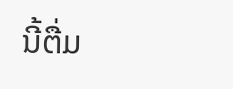ນີ້ຕື່ມ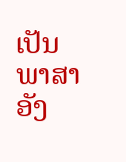ເປັນພາສາອັງ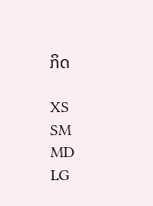ກິດ

XS
SM
MD
LG